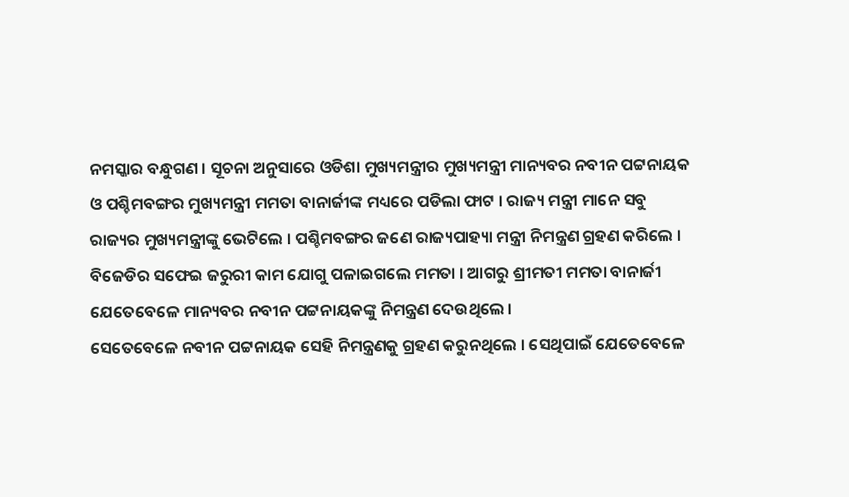ନମସ୍କାର ବନ୍ଧୁଗଣ । ସୂଚନା ଅନୁସାରେ ଓଡିଶା ମୁଖ୍ୟମନ୍ତ୍ରୀର ମୁଖ୍ୟମନ୍ତ୍ରୀ ମାନ୍ୟବର ନବୀନ ପଟ୍ଟନାୟକ ଓ ପଶ୍ଚିମବଙ୍ଗର ମୁଖ୍ୟମନ୍ତ୍ରୀ ମମତା ବାନାର୍ଜୀଙ୍କ ମଧ୍ୟରେ ପଡିଲା ଫାଟ । ରାଜ୍ୟ ମନ୍ତ୍ରୀ ମାନେ ସବୁ ରାଜ୍ୟର ମୁଖ୍ୟମନ୍ତ୍ରୀଙ୍କୁ ଭେଟିଲେ । ପଶ୍ଚିମବଙ୍ଗର ଜଣେ ରାଜ୍ୟପାହ୍ୟା ମନ୍ତ୍ରୀ ନିମନ୍ତ୍ରଣ ଗ୍ରହଣ କରିଲେ । ବିଜେଡିର ସଫେଇ ଜରୁରୀ କାମ ଯୋଗୁ ପଳାଇଗଲେ ମମତା । ଆଗରୁ ଶ୍ରୀମତୀ ମମତା ବାନାର୍ଜୀ ଯେତେବେଳେ ମାନ୍ୟବର ନବୀନ ପଟ୍ଟନାୟକଙ୍କୁ ନିମନ୍ତ୍ରଣ ଦେଉଥିଲେ ।
ସେତେବେଳେ ନବୀନ ପଟ୍ଟନାୟକ ସେହି ନିମନ୍ତ୍ରଣକୁ ଗ୍ରହଣ କରୁନଥିଲେ । ସେଥିପାଇଁ ଯେତେବେଳେ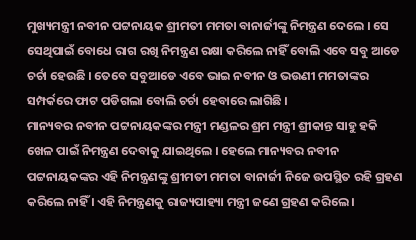ମୁଖ୍ୟମନ୍ତ୍ରୀ ନବୀନ ପଟ୍ଟନାୟକ ଶ୍ରୀମତୀ ମମତା ବାନାର୍ଜୀଙ୍କୁ ନିମନ୍ତ୍ରଣ ଦେଲେ । ସେ ସେଥିପାଇଁ ବୋଧେ ରାଗ ରଖି ନିମନ୍ତ୍ରଣ ରକ୍ଷା କରିଲେ ନାହିଁ ବୋଲି ଏବେ ସବୁ ଆଡେ ଚର୍ଚା ହେଉଛି । ତେବେ ସବୁଆଡେ ଏବେ ଭାଇ ନବୀନ ଓ ଭଉଣୀ ମମତାଙ୍କର ସମ୍ପର୍କରେ ଫାଟ ପଡିଗଲା ବୋଲି ଚର୍ଚା ହେବାରେ ଲାଗିଛି ।
ମାନ୍ୟବର ନବୀନ ପଟ୍ଟନାୟକଙ୍କର ମନ୍ତ୍ରୀ ମଣ୍ଡଳର ଶ୍ରମ ମନ୍ତ୍ରୀ ଶ୍ରୀକାନ୍ତ ସାହୁ ହକି ଖେଳ ପାଇଁ ନିମନ୍ତ୍ରଣ ଦେବାକୁ ଯାଇଥିଲେ । ହେଲେ ମାନ୍ୟବର ନବୀନ ପଟ୍ଟନାୟକଙ୍କର ଏହି ନିମନ୍ତ୍ରଣଙ୍କୁ ଶ୍ରୀମତୀ ମମତା ବାନାର୍ଜୀ ନିଜେ ଉପସ୍ଥିତ ରହି ଗ୍ରହଣ କରିଲେ ନାହିଁ । ଏହି ନିମନ୍ତ୍ରଣକୁ ରାଜ୍ୟପାହ୍ୟା ମନ୍ତ୍ରୀ ଜଣେ ଗ୍ରହଣ କରିଲେ ।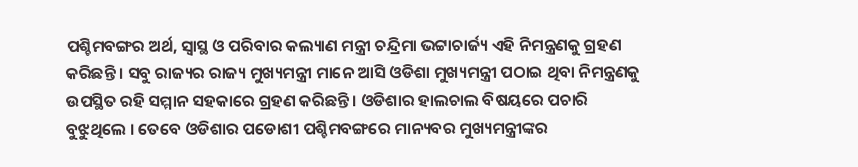ପଶ୍ଚିମବଙ୍ଗର ଅର୍ଥ, ସ୍ଵାସ୍ଥ ଓ ପରିବାର କଲ୍ୟାଣ ମନ୍ତ୍ରୀ ଚନ୍ଦ୍ରିମା ଭଟ୍ଟାଚାର୍ଜ୍ୟ ଏହି ନିମନ୍ତ୍ରଣକୁ ଗ୍ରହଣ କରିଛନ୍ତି । ସବୁ ରାଜ୍ୟର ରାଜ୍ୟ ମୁଖ୍ୟମନ୍ତ୍ରୀ ମାନେ ଆସି ଓଡିଶା ମୁଖ୍ୟମନ୍ତ୍ରୀ ପଠାଇ ଥିବା ନିମନ୍ତ୍ରଣକୁ ଉପସ୍ଥିତ ରହି ସମ୍ମାନ ସହକାରେ ଗ୍ରହଣ କରିଛନ୍ତି । ଓଡିଶାର ହାଲଚାଲ ବିଷୟରେ ପଚାରି ବୁଝୁଥିଲେ । ତେବେ ଓଡିଶାର ପଡୋଶୀ ପଶ୍ଚିମବଙ୍ଗରେ ମାନ୍ୟବର ମୁଖ୍ୟମନ୍ତ୍ରୀଙ୍କର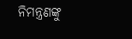ନିମନ୍ତ୍ରଣଙ୍କୁ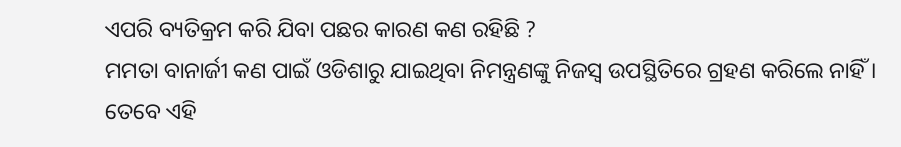ଏପରି ବ୍ୟତିକ୍ରମ କରି ଯିବା ପଛର କାରଣ କଣ ରହିଛି ?
ମମତା ବାନାର୍ଜୀ କଣ ପାଇଁ ଓଡିଶାରୁ ଯାଇଥିବା ନିମନ୍ତ୍ରଣଙ୍କୁ ନିଜସ୍ୱ ଉପସ୍ଥିତିରେ ଗ୍ରହଣ କରିଲେ ନାହିଁ । ତେବେ ଏହି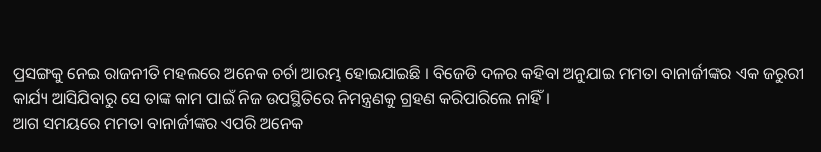ପ୍ରସଙ୍ଗକୁ ନେଇ ରାଜନୀତି ମହଲରେ ଅନେକ ଚର୍ଚା ଆରମ୍ଭ ହୋଇଯାଇଛି । ବିଜେଡି ଦଳର କହିବା ଅନୁଯାଇ ମମତା ବାନାର୍ଜୀଙ୍କର ଏକ ଜରୁରୀ କାର୍ଯ୍ୟ ଆସିଯିବାରୁ ସେ ତାଙ୍କ କାମ ପାଇଁ ନିଜ ଉପସ୍ଥିତିରେ ନିମନ୍ତ୍ରଣକୁ ଗ୍ରହଣ କରିପାରିଲେ ନାହିଁ ।
ଆଗ ସମୟରେ ମମତା ବାନାର୍ଜୀଙ୍କର ଏପରି ଅନେକ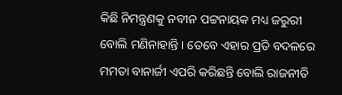କିଛି ନିମନ୍ତ୍ରଣକୁ ନବୀନ ପଟ୍ଟନାୟକ ମଧ୍ୟ ଜରୁରୀ ବୋଲି ମଣିନାହାନ୍ତି । ତେବେ ଏହାର ପ୍ରତି ବଦଳରେ ମମତା ବାନାର୍ଜୀ ଏପରି କରିଛନ୍ତି ବୋଲି ରାଜନୀତି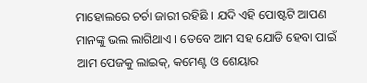ମାହୋଲରେ ଚର୍ଚା ଜାରୀ ରହିଛି । ଯଦି ଏହି ପୋଷ୍ଟଟି ଆପଣ ମାନଙ୍କୁ ଭଲ ଲାଗିଥାଏ । ତେବେ ଆମ ସହ ଯୋଡି ହେବା ପାଇଁ ଆମ ପେଜକୁ ଲାଇକ୍, କମେଣ୍ଟ ଓ ଶେୟାର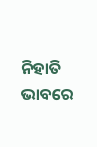ନିହାତି ଭାବରେ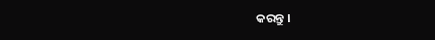କରନ୍ତୁ ।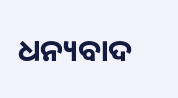ଧନ୍ୟବାଦ